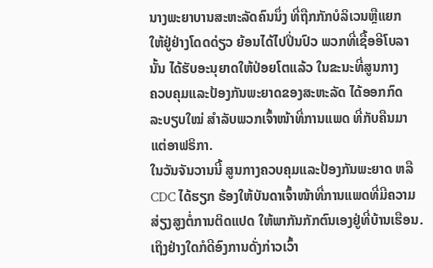ນາງພະຍາບານສະຫະລັດຄົນນຶ່ງ ທີ່ຖືກກັກບໍລິເວນຫຼືແຍກ
ໃຫ້ຢູ່ຢ່າງໂດດດ່ຽວ ຍ້ອນໄດ້ໄປປິ່ນປົວ ພວກທີ່ເຊື້ອອີໂບລາ
ນັ້ນ ໄດ້ຮັບອະນຸຍາດໃຫ້ປ່ອຍໂຕແລ້ວ ໃນຂະນະທີ່ສູນກາງ
ຄວບຄຸມແລະປ້ອງກັນພະຍາດຂອງສະຫະລັດ ໄດ້ອອກກົດ
ລະບຽບໃໝ່ ສຳລັບພວກເຈົ້າໜ້າທີ່ການແພດ ທີ່ກັບຄືນມາ
ແຕ່ອາຟຣິກາ.
ໃນວັນຈັນວານນີ້ ສູນກາງຄວບຄຸມແລະປ້ອງກັນພະຍາດ ຫລື
CDC ໄດ້ຮຽກ ຮ້ອງໃຫ້ບັນດາເຈົ້າໜ້າທີ່ການແພດທີ່ມີຄວາມ
ສ່ຽງສູງຕໍ່ການຕິດແປດ ໃຫ້ພາກັນກັກຕົນເອງຢູ່ທີ່ບ້ານເຮືອນ.
ເຖິງຢ່າງໃດກໍດີອົງການດັ່ງກ່າວເວົ້າ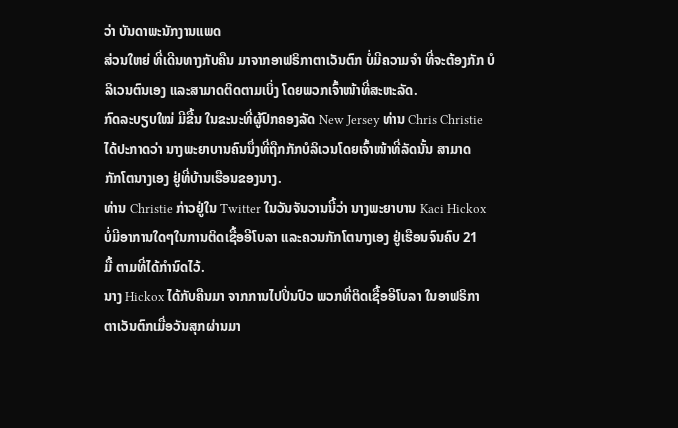ວ່າ ບັນດາພະນັກງານແພດ
ສ່ວນໃຫຍ່ ທີ່ເດີນທາງກັບຄືນ ມາຈາກອາຟຣິກາຕາເວັນຕົກ ບໍ່ມີຄວາມຈໍາ ທີ່ຈະຕ້ອງກັກ ບໍລິເວນຕົນເອງ ແລະສາມາດຕິດຕາມເບິ່ງ ໂດຍພວກເຈົ້າໜ້າທີ່ສະຫະລັດ.
ກົດລະບຽບໃໝ່ ມີຂື້ນ ໃນຂະນະທີ່ຜູ້ປົກຄອງລັດ New Jersey ທ່ານ Chris Christie
ໄດ້ປະກາດວ່າ ນາງພະຍາບານຄົນນຶ່ງທີ່ຖືກກັກບໍລິເວນໂດຍເຈົ້າໜ້າທີ່ລັດນັ້ນ ສາມາດ
ກັກໂຕນາງເອງ ຢູ່ທີ່ບ້ານເຮືອນຂອງນາງ.
ທ່ານ Christie ກ່າວຢູ່ໃນ Twitter ໃນວັນຈັນວານນີ້ວ່າ ນາງພະຍາບານ Kaci Hickox
ບໍ່ມີອາການໃດໆໃນການຕິດເຊື້ອອີໂບລາ ແລະຄວນກັກໂຕນາງເອງ ຢູ່ເຮືອນຈົນຄົບ 21
ມື້ ຕາມທີ່ໄດ້ກຳນົດໄວ້.
ນາງ Hickox ໄດ້ກັບຄືນມາ ຈາກການໄປປິ່ນປົວ ພວກທີ່ຕິດເຊື້ອອີໂບລາ ໃນອາຟຣິກາ
ຕາເວັນຕົກເມື່ອວັນສຸກຜ່ານມາ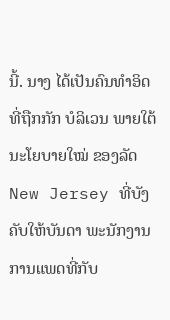ນີ້. ນາງ ໄດ້ເປັນຄົນທຳອິດ ທີ່ຖືກກັກ ບໍລິເວນ ພາຍໃຕ້
ນະໂຍບາຍໃໝ່ ຂອງລັດ New Jersey ທີ່ບັງຄັບໃຫ້ບັນດາ ພະນັກງານການແພດທີ່ກັບ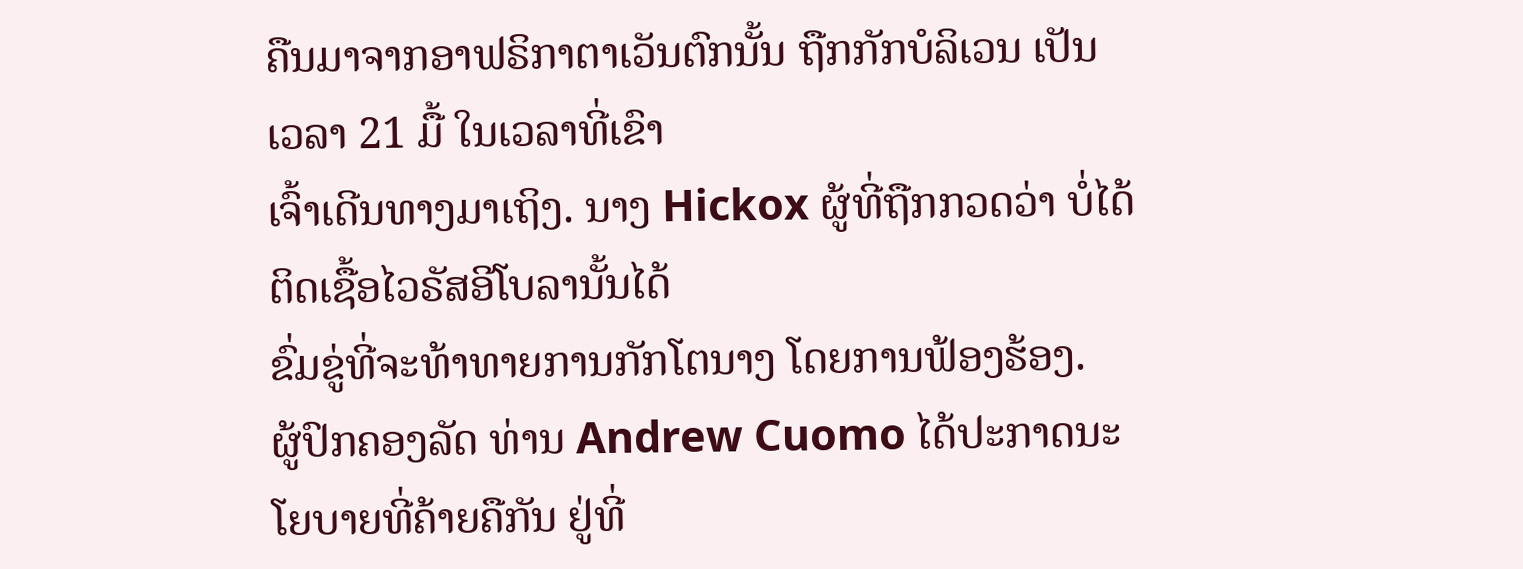ຄືນມາຈາກອາຟຣິກາຕາເວັນຕົກນັ້ນ ຖືກກັກບໍລິເວນ ເປັນເວລາ 21 ມື້ ໃນເວລາທີ່ເຂົາ
ເຈົ້າເດີນທາງມາເຖິງ. ນາງ Hickox ຜູ້ທີ່ຖືກກວດວ່າ ບໍ່ໄດ້ຕິດເຊື້ອໄວຣັສອີໂບລານັ້ນໄດ້
ຂົ່ມຂູ່ທີ່ຈະທ້າທາຍການກັກໂຕນາງ ໂດຍການຟ້ອງຮ້ອງ.
ຜູ້ປົກຄອງລັດ ທ່ານ Andrew Cuomo ໄດ້ປະກາດນະໂຍບາຍທີ່ຄ້າຍຄືກັນ ຢູ່ທີ່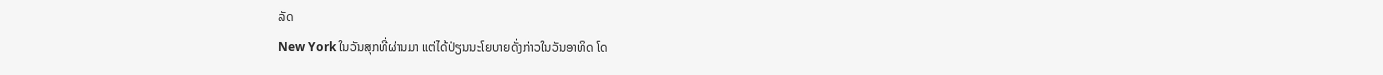ລັດ
New York ໃນວັນສຸກທີ່ຜ່ານມາ ແຕ່ໄດ້ປ່ຽນນະໂຍບາຍດັ່ງກ່າວໃນວັນອາທິດ ໂດ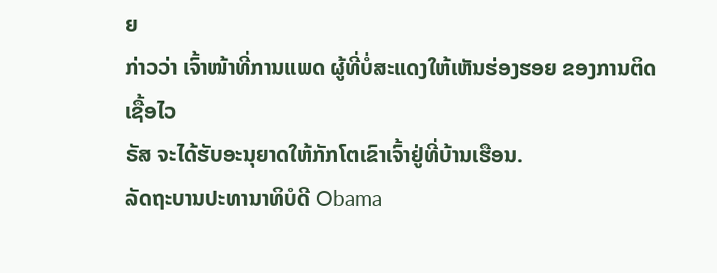ຍ
ກ່າວວ່າ ເຈົ້າໜ້າທີ່ການແພດ ຜູ້ທີ່ບໍ່ສະແດງໃຫ້ເຫັນຮ່ອງຮອຍ ຂອງການຕິດເຊື້ອໄວ
ຣັສ ຈະໄດ້ຮັບອະນຸຍາດໃຫ້ກັກໂຕເຂົາເຈົ້າຢູ່ທີ່ບ້ານເຮືອນ.
ລັດຖະບານປະທານາທິບໍດີ Obama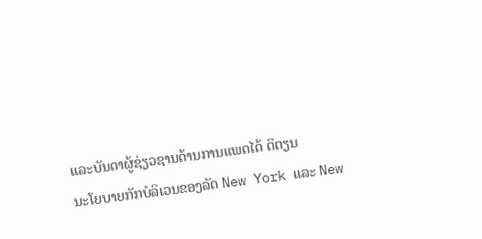ແລະບັນດາຜູ້ຊ່ຽວຊານດ້ານການແພດໄດ້ ຕິຕຽນ
ນະໂຍບາຍກັກບໍລິເວນຂອງລັດ New York ແລະ New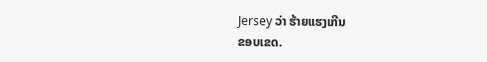Jersey ວ່າ ຮ້າຍແຮງເກີນ
ຂອບເຂດ.